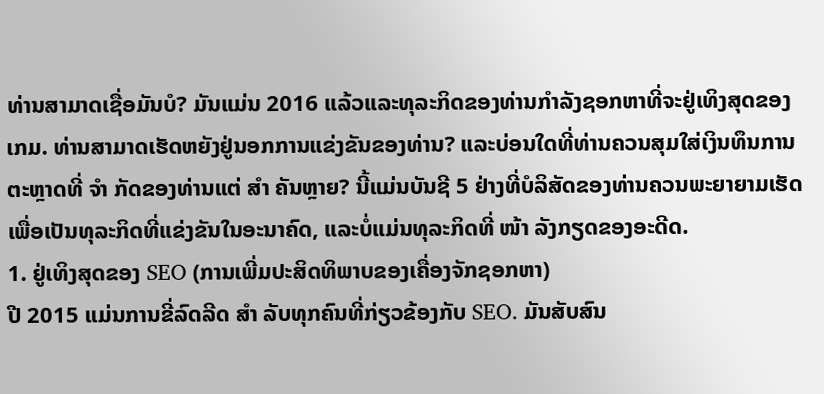ທ່ານສາມາດເຊື່ອມັນບໍ? ມັນແມ່ນ 2016 ແລ້ວແລະທຸລະກິດຂອງທ່ານກໍາລັງຊອກຫາທີ່ຈະຢູ່ເທິງສຸດຂອງເກມ. ທ່ານສາມາດເຮັດຫຍັງຢູ່ນອກການແຂ່ງຂັນຂອງທ່ານ? ແລະບ່ອນໃດທີ່ທ່ານຄວນສຸມໃສ່ເງິນທຶນການຕະຫຼາດທີ່ ຈຳ ກັດຂອງທ່ານແຕ່ ສຳ ຄັນຫຼາຍ? ນີ້ແມ່ນບັນຊີ 5 ຢ່າງທີ່ບໍລິສັດຂອງທ່ານຄວນພະຍາຍາມເຮັດເພື່ອເປັນທຸລະກິດທີ່ແຂ່ງຂັນໃນອະນາຄົດ, ແລະບໍ່ແມ່ນທຸລະກິດທີ່ ໜ້າ ລັງກຽດຂອງອະດີດ.
1. ຢູ່ເທິງສຸດຂອງ SEO (ການເພີ່ມປະສິດທິພາບຂອງເຄື່ອງຈັກຊອກຫາ)
ປີ 2015 ແມ່ນການຂີ່ລົດລີດ ສຳ ລັບທຸກຄົນທີ່ກ່ຽວຂ້ອງກັບ SEO. ມັນສັບສົນ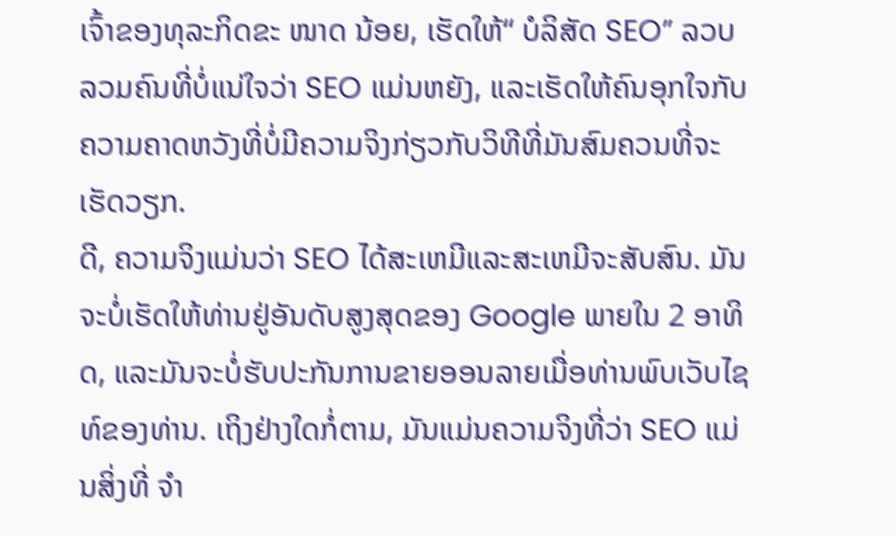ເຈົ້າຂອງທຸລະກິດຂະ ໜາດ ນ້ອຍ, ເຮັດໃຫ້“ ບໍລິສັດ SEO” ລວບລວມຄົນທີ່ບໍ່ແນ່ໃຈວ່າ SEO ແມ່ນຫຍັງ, ແລະເຮັດໃຫ້ຄົນອຸກໃຈກັບຄວາມຄາດຫວັງທີ່ບໍ່ມີຄວາມຈິງກ່ຽວກັບວິທີທີ່ມັນສົມຄວນທີ່ຈະເຮັດວຽກ.
ດີ, ຄວາມຈິງແມ່ນວ່າ SEO ໄດ້ສະເຫມີແລະສະເຫມີຈະສັບສົນ. ມັນຈະບໍ່ເຮັດໃຫ້ທ່ານຢູ່ອັນດັບສູງສຸດຂອງ Google ພາຍໃນ 2 ອາທິດ, ແລະມັນຈະບໍ່ຮັບປະກັນການຂາຍອອນລາຍເມື່ອທ່ານພົບເວັບໄຊທ໌ຂອງທ່ານ. ເຖິງຢ່າງໃດກໍ່ຕາມ, ມັນແມ່ນຄວາມຈິງທີ່ວ່າ SEO ແມ່ນສິ່ງທີ່ ຈຳ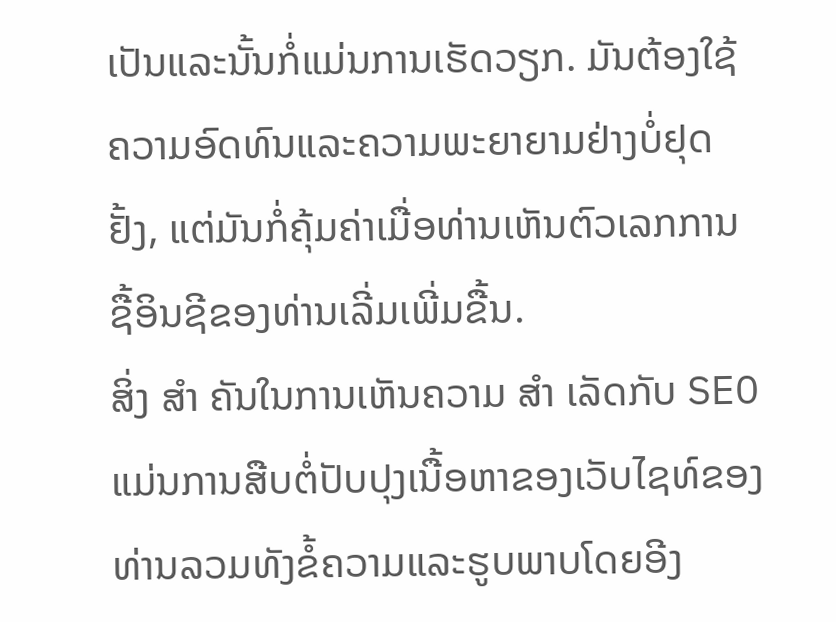ເປັນແລະນັ້ນກໍ່ແມ່ນການເຮັດວຽກ. ມັນຕ້ອງໃຊ້ຄວາມອົດທົນແລະຄວາມພະຍາຍາມຢ່າງບໍ່ຢຸດຢັ້ງ, ແຕ່ມັນກໍ່ຄຸ້ມຄ່າເມື່ອທ່ານເຫັນຕົວເລກການຊື້ອິນຊີຂອງທ່ານເລີ່ມເພີ່ມຂື້ນ.
ສິ່ງ ສຳ ຄັນໃນການເຫັນຄວາມ ສຳ ເລັດກັບ SEO ແມ່ນການສືບຕໍ່ປັບປຸງເນື້ອຫາຂອງເວັບໄຊທ໌ຂອງທ່ານລວມທັງຂໍ້ຄວາມແລະຮູບພາບໂດຍອີງ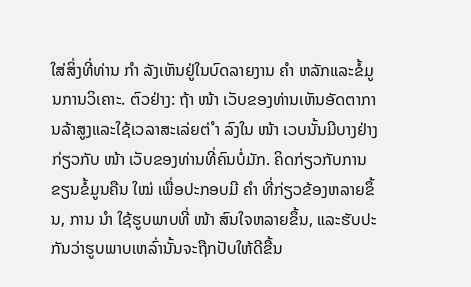ໃສ່ສິ່ງທີ່ທ່ານ ກຳ ລັງເຫັນຢູ່ໃນບົດລາຍງານ ຄຳ ຫລັກແລະຂໍ້ມູນການວິເຄາະ. ຕົວຢ່າງ: ຖ້າ ໜ້າ ເວັບຂອງທ່ານເຫັນອັດຕາການລ້າສູງແລະໃຊ້ເວລາສະເລ່ຍຕ່ ຳ ລົງໃນ ໜ້າ ເວບນັ້ນມີບາງຢ່າງກ່ຽວກັບ ໜ້າ ເວັບຂອງທ່ານທີ່ຄົນບໍ່ມັກ. ຄິດກ່ຽວກັບການຂຽນຂໍ້ມູນຄືນ ໃໝ່ ເພື່ອປະກອບມີ ຄຳ ທີ່ກ່ຽວຂ້ອງຫລາຍຂຶ້ນ, ການ ນຳ ໃຊ້ຮູບພາບທີ່ ໜ້າ ສົນໃຈຫລາຍຂຶ້ນ, ແລະຮັບປະກັນວ່າຮູບພາບເຫລົ່ານັ້ນຈະຖືກປັບໃຫ້ດີຂື້ນ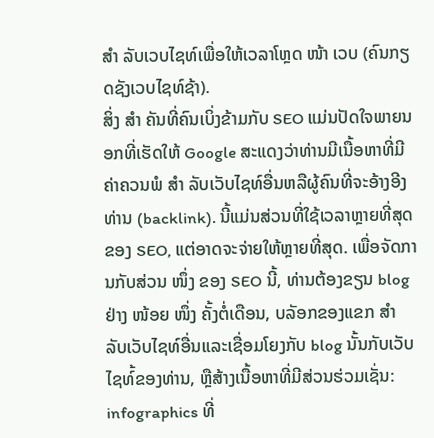ສຳ ລັບເວບໄຊທ໌ເພື່ອໃຫ້ເວລາໂຫຼດ ໜ້າ ເວບ (ຄົນກຽດຊັງເວບໄຊທ໌ຊ້າ).
ສິ່ງ ສຳ ຄັນທີ່ຄົນເບິ່ງຂ້າມກັບ SEO ແມ່ນປັດໃຈພາຍນອກທີ່ເຮັດໃຫ້ Google ສະແດງວ່າທ່ານມີເນື້ອຫາທີ່ມີຄ່າຄວນພໍ ສຳ ລັບເວັບໄຊທ໌ອື່ນຫລືຜູ້ຄົນທີ່ຈະອ້າງອີງທ່ານ (backlink). ນີ້ແມ່ນສ່ວນທີ່ໃຊ້ເວລາຫຼາຍທີ່ສຸດຂອງ SEO, ແຕ່ອາດຈະຈ່າຍໃຫ້ຫຼາຍທີ່ສຸດ. ເພື່ອຈັດການກັບສ່ວນ ໜຶ່ງ ຂອງ SEO ນີ້, ທ່ານຕ້ອງຂຽນ blog ຢ່າງ ໜ້ອຍ ໜຶ່ງ ຄັ້ງຕໍ່ເດືອນ, ບລັອກຂອງແຂກ ສຳ ລັບເວັບໄຊທ໌ອື່ນແລະເຊື່ອມໂຍງກັບ blog ນັ້ນກັບເວັບໄຊທ໌້ຂອງທ່ານ, ຫຼືສ້າງເນື້ອຫາທີ່ມີສ່ວນຮ່ວມເຊັ່ນ: infographics ທີ່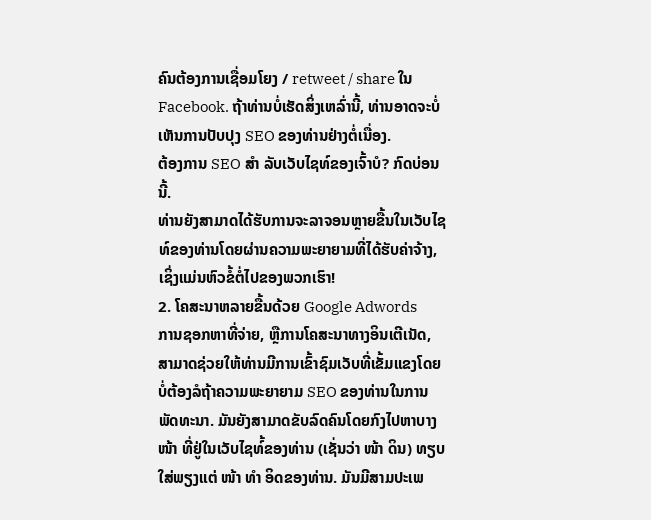ຄົນຕ້ອງການເຊື່ອມໂຍງ / retweet / share ໃນ Facebook. ຖ້າທ່ານບໍ່ເຮັດສິ່ງເຫລົ່ານີ້, ທ່ານອາດຈະບໍ່ເຫັນການປັບປຸງ SEO ຂອງທ່ານຢ່າງຕໍ່ເນື່ອງ.
ຕ້ອງການ SEO ສຳ ລັບເວັບໄຊທ໌ຂອງເຈົ້າບໍ? ກົດບ່ອນນີ້.
ທ່ານຍັງສາມາດໄດ້ຮັບການຈະລາຈອນຫຼາຍຂື້ນໃນເວັບໄຊທ໌ຂອງທ່ານໂດຍຜ່ານຄວາມພະຍາຍາມທີ່ໄດ້ຮັບຄ່າຈ້າງ, ເຊິ່ງແມ່ນຫົວຂໍ້ຕໍ່ໄປຂອງພວກເຮົາ!
2. ໂຄສະນາຫລາຍຂື້ນດ້ວຍ Google Adwords
ການຊອກຫາທີ່ຈ່າຍ, ຫຼືການໂຄສະນາທາງອິນເຕີເນັດ, ສາມາດຊ່ວຍໃຫ້ທ່ານມີການເຂົ້າຊົມເວັບທີ່ເຂັ້ມແຂງໂດຍບໍ່ຕ້ອງລໍຖ້າຄວາມພະຍາຍາມ SEO ຂອງທ່ານໃນການພັດທະນາ. ມັນຍັງສາມາດຂັບລົດຄົນໂດຍກົງໄປຫາບາງ ໜ້າ ທີ່ຢູ່ໃນເວັບໄຊທ໌້ຂອງທ່ານ (ເຊັ່ນວ່າ ໜ້າ ດິນ) ທຽບໃສ່ພຽງແຕ່ ໜ້າ ທຳ ອິດຂອງທ່ານ. ມັນມີສາມປະເພ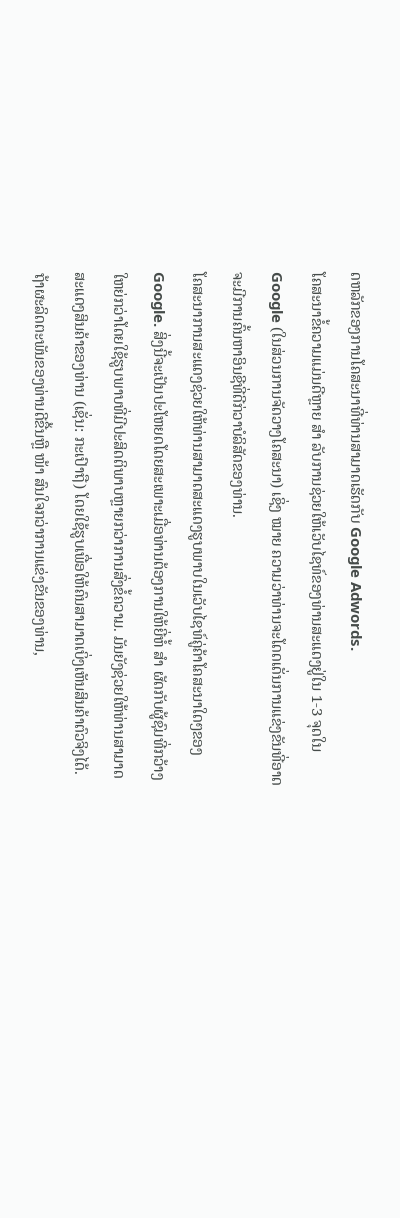ດຫລັກຂອງການໂຄສະນາທີ່ທ່ານສາມາດເຮັດກັບ Google Adwords.
ໂຄສະນາຂໍ້ຄວາມແມ່ນດີຫຼາຍ ສຳ ລັບການຊ່ວຍໃຫ້ເວັບໄຊທ໌ຂອງທ່ານສະແດງຢູ່ໃນ 1-3 ຈຸດໃນ Google (ໃນສ່ວນການຈັດວາງໂຄສະນາ) ເຊິ່ງ ໝາຍ ຄວາມວ່າທ່ານຈະໂດດເດັ່ນການແຂ່ງຂັນທີ່ອາດຈະມີການຄົ້ນຫາອິນຊີທີ່ດີກ່ວາບໍລິສັດຂອງທ່ານ.
ໂຄສະນາການສະແດງຊ່ວຍໃຫ້ທ່ານສາມາດສະແດງຮູບພາບໃນເວັບໄຊທ໌ຄູ່ຄ້າໂຄສະນາໃດໆຂອງ Google. ສິ່ງນີ້ຈະເປັນປະໂຫຍດໂດຍສະເພາະເມື່ອທ່ານຕ້ອງການໃຫ້ຍີ່ຫໍ້ ສຳ ຜັດກັບຜູ້ຊົມທີ່ກວ້າງໃຫຍ່ກວ່າໂດຍໃຊ້ຮູບພາບທີ່ມີປະສິດຕິພາບຫຼາຍກວ່າການສົ່ງຂໍ້ຄວາມ. ມັນຍັງຊ່ວຍໃຫ້ທ່ານສາມາດສະແດງສິນຄ້າຂອງທ່ານ (ເຊັ່ນ: ກະເປົາຖື) ໂດຍໃຊ້ຮູບເພື່ອໃຫ້ຄົນສາມາດເບິ່ງເຫັນສິນຄ້າຕົວຈິງໄດ້. ຖ້າຜະລິດຕະພັນຂອງທ່ານດີຂື້ນຫຼື ໜ້າ ສົນໃຈກວ່າການແຂ່ງຂັນຂອງທ່ານ,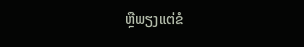ຫຼືພຽງແຕ່ຂໍ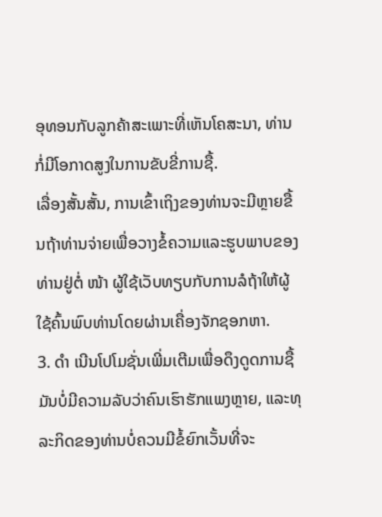ອຸທອນກັບລູກຄ້າສະເພາະທີ່ເຫັນໂຄສະນາ, ທ່ານກໍ່ມີໂອກາດສູງໃນການຂັບຂີ່ການຊື້.
ເລື່ອງສັ້ນສັ້ນ, ການເຂົ້າເຖິງຂອງທ່ານຈະມີຫຼາຍຂື້ນຖ້າທ່ານຈ່າຍເພື່ອວາງຂໍ້ຄວາມແລະຮູບພາບຂອງທ່ານຢູ່ຕໍ່ ໜ້າ ຜູ້ໃຊ້ເວັບທຽບກັບການລໍຖ້າໃຫ້ຜູ້ໃຊ້ຄົ້ນພົບທ່ານໂດຍຜ່ານເຄື່ອງຈັກຊອກຫາ.
3. ດຳ ເນີນໂປໂມຊັ່ນເພີ່ມເຕີມເພື່ອດຶງດູດການຊື້
ມັນບໍ່ມີຄວາມລັບວ່າຄົນເຮົາຮັກແພງຫຼາຍ, ແລະທຸລະກິດຂອງທ່ານບໍ່ຄວນມີຂໍ້ຍົກເວັ້ນທີ່ຈະ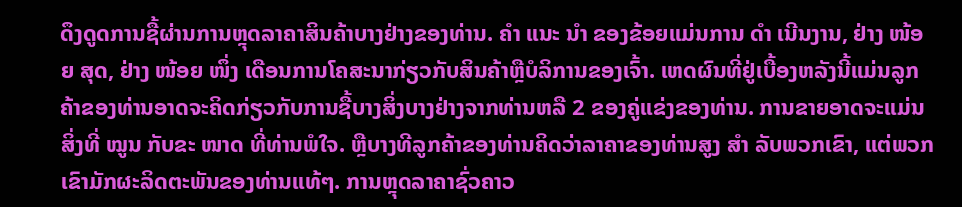ດຶງດູດການຊື້ຜ່ານການຫຼຸດລາຄາສິນຄ້າບາງຢ່າງຂອງທ່ານ. ຄຳ ແນະ ນຳ ຂອງຂ້ອຍແມ່ນການ ດຳ ເນີນງານ, ຢ່າງ ໜ້ອຍ ສຸດ, ຢ່າງ ໜ້ອຍ ໜຶ່ງ ເດືອນການໂຄສະນາກ່ຽວກັບສິນຄ້າຫຼືບໍລິການຂອງເຈົ້າ. ເຫດຜົນທີ່ຢູ່ເບື້ອງຫລັງນີ້ແມ່ນລູກຄ້າຂອງທ່ານອາດຈະຄິດກ່ຽວກັບການຊື້ບາງສິ່ງບາງຢ່າງຈາກທ່ານຫລື 2 ຂອງຄູ່ແຂ່ງຂອງທ່ານ. ການຂາຍອາດຈະແມ່ນສິ່ງທີ່ ໝູນ ກັບຂະ ໜາດ ທີ່ທ່ານພໍໃຈ. ຫຼືບາງທີລູກຄ້າຂອງທ່ານຄິດວ່າລາຄາຂອງທ່ານສູງ ສຳ ລັບພວກເຂົາ, ແຕ່ພວກເຂົາມັກຜະລິດຕະພັນຂອງທ່ານແທ້ໆ. ການຫຼຸດລາຄາຊົ່ວຄາວ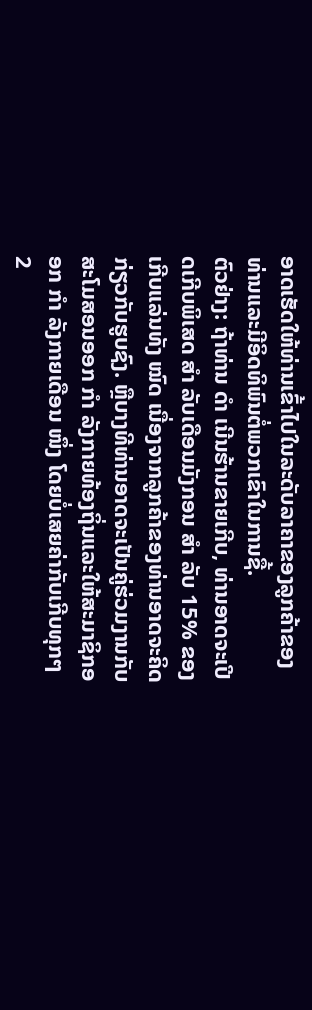ອາດເຮັດໃຫ້ທ່ານເຂົ້າໄປໃນລະດັບລາຄາຂອງລູກຄ້າຂອງທ່ານແລະມີອິດທິພົນຕໍ່ພວກເຂົາໃນການຊື້.
ຕົວຢ່າງ: ຖ້າທ່ານ ດຳ ເນີນຮ້ານຂາຍເກີບ, ທ່ານອາດຈະເປີດເກີບພິເສດ ສຳ ລັບເດືອນມັງກອນ ສຳ ລັບ 15% ຂອງເກີບແລ່ນທັງ ໝົດ ເນື່ອງຈາກລູກຄ້າຂອງທ່ານອາດຈະຄິດກ່ຽວກັບຮູບຊົງ. ຫຼືບາງທີທ່ານອາດຈະເປັນຄູ່ຮ່ວມງານກັບສະໂມສອນອອກ ກຳ ລັງກາຍທ້ອງຖິ່ນແລະໃຫ້ສະມາຊິກອອກ ກຳ ລັງກາຍເດືອນ ໜຶ່ງ ໂດຍບໍ່ເສຍຄ່າກັບເກີບທຸກໆ 2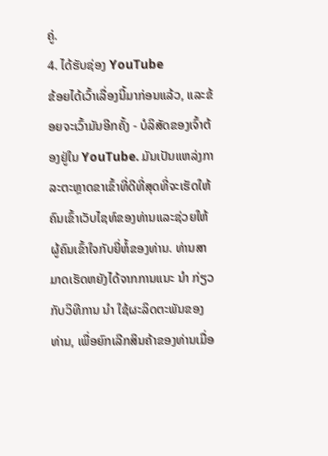ຄູ່.
4. ໄດ້ຮັບຊ່ອງ YouTube
ຂ້ອຍໄດ້ເວົ້າເລື່ອງນີ້ມາກ່ອນແລ້ວ, ແລະຂ້ອຍຈະເວົ້າມັນອີກຄັ້ງ - ບໍລິສັດຂອງເຈົ້າຕ້ອງຢູ່ໃນ YouTube. ມັນເປັນແຫລ່ງກາລະຕະຫຼາດຂາເຂົ້າທີ່ດີທີ່ສຸດທີ່ຈະເຮັດໃຫ້ຄົນເຂົ້າເວັບໄຊທ໌ຂອງທ່ານແລະຊ່ວຍໃຫ້ຜູ້ຄົນເຂົ້າໃຈກັບຍີ່ຫໍ້ຂອງທ່ານ. ທ່ານສາມາດເຮັດຫຍັງໄດ້ຈາກການແນະ ນຳ ກ່ຽວກັບວິທີການ ນຳ ໃຊ້ຜະລິດຕະພັນຂອງທ່ານ, ເພື່ອຍົກເລີກສິນຄ້າຂອງທ່ານເມື່ອ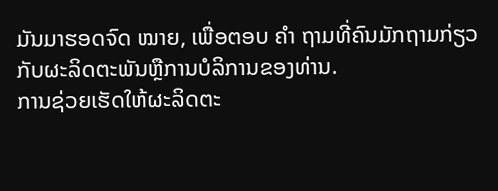ມັນມາຮອດຈົດ ໝາຍ, ເພື່ອຕອບ ຄຳ ຖາມທີ່ຄົນມັກຖາມກ່ຽວກັບຜະລິດຕະພັນຫຼືການບໍລິການຂອງທ່ານ.
ການຊ່ວຍເຮັດໃຫ້ຜະລິດຕະ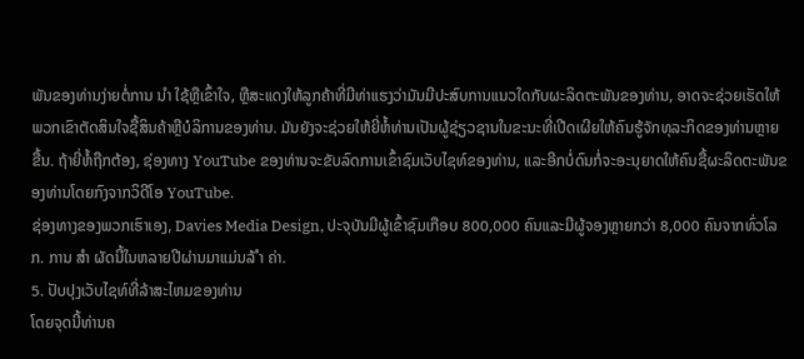ພັນຂອງທ່ານງ່າຍຕໍ່ການ ນຳ ໃຊ້ຫຼືເຂົ້າໃຈ, ຫຼືສະແດງໃຫ້ລູກຄ້າທີ່ມີທ່າແຮງວ່າມັນມີປະສົບການແນວໃດກັບຜະລິດຕະພັນຂອງທ່ານ, ອາດຈະຊ່ວຍເຮັດໃຫ້ພວກເຂົາຕັດສິນໃຈຊື້ສິນຄ້າຫຼືບໍລິການຂອງທ່ານ. ມັນຍັງຈະຊ່ວຍໃຫ້ຍີ່ຫໍ້ທ່ານເປັນຜູ້ຊ່ຽວຊານໃນຂະນະທີ່ເປີດເຜີຍໃຫ້ຄົນຮູ້ຈັກທຸລະກິດຂອງທ່ານຫຼາຍຂື້ນ. ຖ້າຍີ່ຫໍ້ຖືກຕ້ອງ, ຊ່ອງທາງ YouTube ຂອງທ່ານຈະຂັບລົດການເຂົ້າຊົມເວັບໄຊທ໌ຂອງທ່ານ, ແລະອີກບໍ່ດົນກໍ່ຈະອະນຸຍາດໃຫ້ຄົນຊື້ຜະລິດຕະພັນຂອງທ່ານໂດຍກົງຈາກວິດີໂອ YouTube.
ຊ່ອງທາງຂອງພວກເຮົາເອງ, Davies Media Design, ປະຈຸບັນມີຜູ້ເຂົ້າຊົມເກືອບ 800,000 ຄົນແລະມີຜູ້ຈອງຫຼາຍກວ່າ 8,000 ຄົນຈາກທົ່ວໂລກ. ການ ສຳ ຜັດນີ້ໃນຫລາຍປີຜ່ານມາແມ່ນລ້ ຳ ຄ່າ.
5. ປັບປຸງເວັບໄຊທ໌ທີ່ລ້າສະໄຫມຂອງທ່ານ
ໂດຍຈຸດນີ້ທ່ານຄ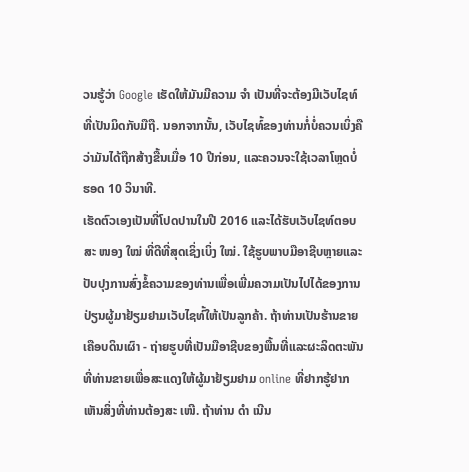ວນຮູ້ວ່າ Google ເຮັດໃຫ້ມັນມີຄວາມ ຈຳ ເປັນທີ່ຈະຕ້ອງມີເວັບໄຊທ໌ທີ່ເປັນມິດກັບມືຖື. ນອກຈາກນັ້ນ, ເວັບໄຊທ໌້ຂອງທ່ານກໍ່ບໍ່ຄວນເບິ່ງຄືວ່າມັນໄດ້ຖືກສ້າງຂື້ນເມື່ອ 10 ປີກ່ອນ, ແລະຄວນຈະໃຊ້ເວລາໂຫຼດບໍ່ຮອດ 10 ວິນາທີ.
ເຮັດຕົວເອງເປັນທີ່ໂປດປານໃນປີ 2016 ແລະໄດ້ຮັບເວັບໄຊທ໌ຕອບສະ ໜອງ ໃໝ່ ທີ່ດີທີ່ສຸດເຊິ່ງເບິ່ງ ໃໝ່. ໃຊ້ຮູບພາບມືອາຊີບຫຼາຍແລະປັບປຸງການສົ່ງຂໍ້ຄວາມຂອງທ່ານເພື່ອເພີ່ມຄວາມເປັນໄປໄດ້ຂອງການປ່ຽນຜູ້ມາຢ້ຽມຢາມເວັບໄຊທ໌້ໃຫ້ເປັນລູກຄ້າ. ຖ້າທ່ານເປັນຮ້ານຂາຍເຄືອບດິນເຜົາ - ຖ່າຍຮູບທີ່ເປັນມືອາຊີບຂອງພື້ນທີ່ແລະຜະລິດຕະພັນທີ່ທ່ານຂາຍເພື່ອສະແດງໃຫ້ຜູ້ມາຢ້ຽມຢາມ online ທີ່ຢາກຮູ້ຢາກເຫັນສິ່ງທີ່ທ່ານຕ້ອງສະ ເໜີ. ຖ້າທ່ານ ດຳ ເນີນ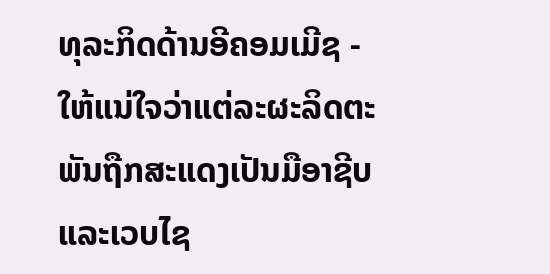ທຸລະກິດດ້ານອີຄອມເມີຊ - ໃຫ້ແນ່ໃຈວ່າແຕ່ລະຜະລິດຕະພັນຖືກສະແດງເປັນມືອາຊີບແລະເວບໄຊ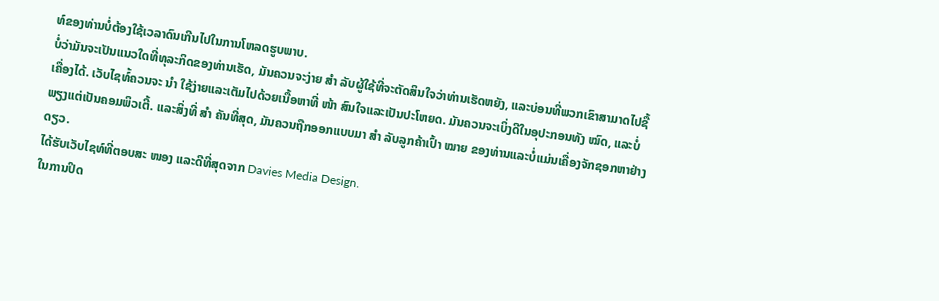ທ໌ຂອງທ່ານບໍ່ຕ້ອງໃຊ້ເວລາດົນເກີນໄປໃນການໂຫລດຮູບພາບ.
ບໍ່ວ່າມັນຈະເປັນແນວໃດທີ່ທຸລະກິດຂອງທ່ານເຮັດ, ມັນຄວນຈະງ່າຍ ສຳ ລັບຜູ້ໃຊ້ທີ່ຈະຕັດສິນໃຈວ່າທ່ານເຮັດຫຍັງ, ແລະບ່ອນທີ່ພວກເຂົາສາມາດໄປຊື້ເຄື່ອງໄດ້. ເວັບໄຊທ໌້ຄວນຈະ ນຳ ໃຊ້ງ່າຍແລະເຕັມໄປດ້ວຍເນື້ອຫາທີ່ ໜ້າ ສົນໃຈແລະເປັນປະໂຫຍດ. ມັນຄວນຈະເບິ່ງດີໃນອຸປະກອນທັງ ໝົດ, ແລະບໍ່ພຽງແຕ່ເປັນຄອມພິວເຕີ້. ແລະສິ່ງທີ່ ສຳ ຄັນທີ່ສຸດ, ມັນຄວນຖືກອອກແບບມາ ສຳ ລັບລູກຄ້າເປົ້າ ໝາຍ ຂອງທ່ານແລະບໍ່ແມ່ນເຄື່ອງຈັກຊອກຫາຢ່າງດຽວ.
ໄດ້ຮັບເວັບໄຊທ໌ທີ່ຕອບສະ ໜອງ ແລະດີທີ່ສຸດຈາກ Davies Media Design.
ໃນການປິດ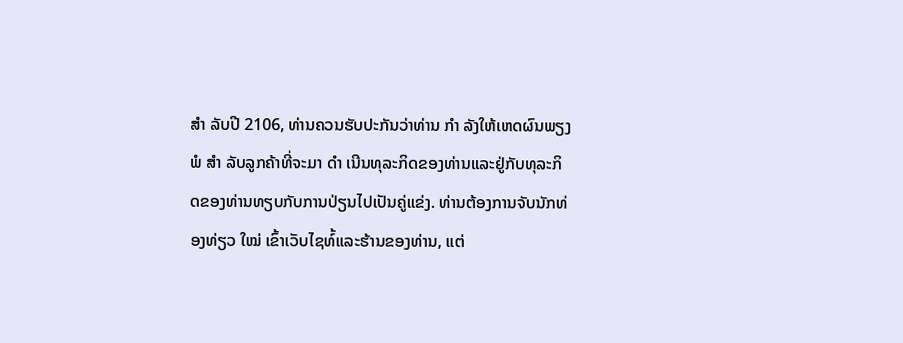ສຳ ລັບປີ 2106, ທ່ານຄວນຮັບປະກັນວ່າທ່ານ ກຳ ລັງໃຫ້ເຫດຜົນພຽງພໍ ສຳ ລັບລູກຄ້າທີ່ຈະມາ ດຳ ເນີນທຸລະກິດຂອງທ່ານແລະຢູ່ກັບທຸລະກິດຂອງທ່ານທຽບກັບການປ່ຽນໄປເປັນຄູ່ແຂ່ງ. ທ່ານຕ້ອງການຈັບນັກທ່ອງທ່ຽວ ໃໝ່ ເຂົ້າເວັບໄຊທ໌້ແລະຮ້ານຂອງທ່ານ, ແຕ່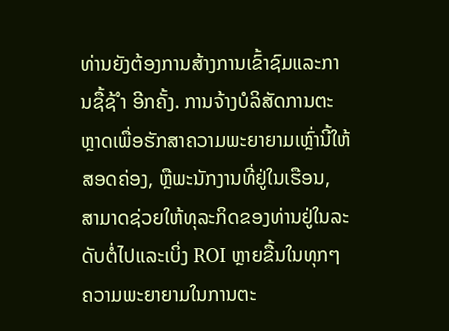ທ່ານຍັງຕ້ອງການສ້າງການເຂົ້າຊົມແລະການຊື້ຊ້ ຳ ອີກຄັ້ງ. ການຈ້າງບໍລິສັດການຕະຫຼາດເພື່ອຮັກສາຄວາມພະຍາຍາມເຫຼົ່ານີ້ໃຫ້ສອດຄ່ອງ, ຫຼືພະນັກງານທີ່ຢູ່ໃນເຮືອນ, ສາມາດຊ່ວຍໃຫ້ທຸລະກິດຂອງທ່ານຢູ່ໃນລະດັບຕໍ່ໄປແລະເບິ່ງ ROI ຫຼາຍຂື້ນໃນທຸກໆຄວາມພະຍາຍາມໃນການຕະ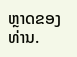ຫຼາດຂອງທ່ານ.